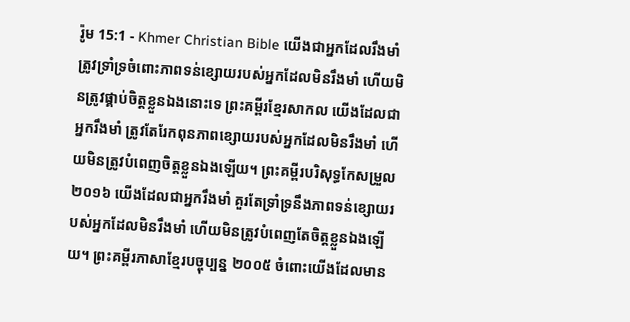រ៉ូម 15:1 - Khmer Christian Bible យើងជាអ្នកដែលរឹងមាំ ត្រូវទ្រាំទ្រចំពោះភាពទន់ខ្សោយរបស់អ្នកដែលមិនរឹងមាំ ហើយមិនត្រូវផ្គាប់ចិត្ដខ្លួនឯងនោះទេ ព្រះគម្ពីរខ្មែរសាកល យើងដែលជាអ្នករឹងមាំ ត្រូវតែរែកពុនភាពខ្សោយរបស់អ្នកដែលមិនរឹងមាំ ហើយមិនត្រូវបំពេញចិត្តខ្លួនឯងឡើយ។ ព្រះគម្ពីរបរិសុទ្ធកែសម្រួល ២០១៦ យើងដែលជាអ្នករឹងមាំ គួរតែទ្រាំទ្រនឹងភាពទន់ខ្សោយរបស់អ្នកដែលមិនរឹងមាំ ហើយមិនត្រូវបំពេញតែចិត្តខ្លួនឯងឡើយ។ ព្រះគម្ពីរភាសាខ្មែរបច្ចុប្បន្ន ២០០៥ ចំពោះយើងដែលមាន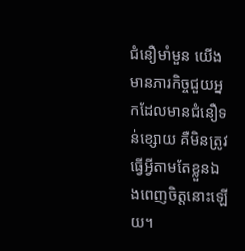ជំនឿមាំមួន យើងមានភារកិច្ចជួយអ្នកដែលមានជំនឿទន់ខ្សោយ គឺមិនត្រូវធ្វើអ្វីតាមតែខ្លួនឯងពេញចិត្តនោះឡើយ។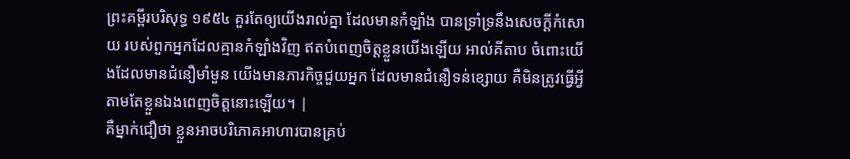ព្រះគម្ពីរបរិសុទ្ធ ១៩៥៤ គួរតែឲ្យយើងរាល់គ្នា ដែលមានកំឡាំង បានទ្រាំទ្រនឹងសេចក្ដីកំសោយ របស់ពួកអ្នកដែលគ្មានកំឡាំងវិញ ឥតបំពេញចិត្តខ្លួនយើងឡើយ អាល់គីតាប ចំពោះយើងដែលមានជំនឿមាំមួន យើងមានភារកិច្ចជួយអ្នក ដែលមានជំនឿទន់ខ្សោយ គឺមិនត្រូវធ្វើអ្វីតាមតែខ្លួនឯងពេញចិត្ដនោះឡើយ។ |
គឺម្នាក់ជឿថា ខ្លួនអាចបរិភោគអាហារបានគ្រប់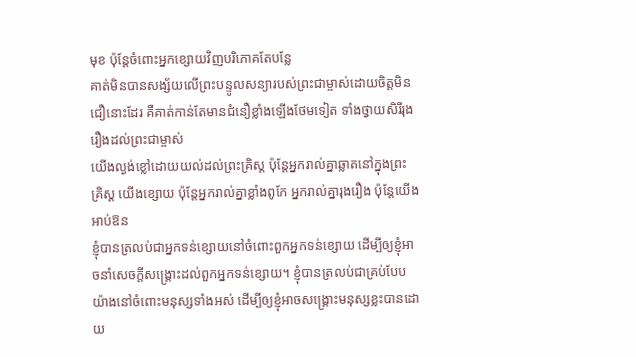មុខ ប៉ុន្ដែចំពោះអ្នកខ្សោយវិញបរិភោគតែបន្លែ
គាត់មិនបានសង្ស័យលើព្រះបន្ទូលសន្យារបស់ព្រះជាម្ចាស់ដោយចិត្ដមិនជឿនោះដែរ គឺគាត់កាន់តែមានជំនឿខ្លាំងឡើងថែមទៀត ទាំងថ្វាយសិរីរុងរឿងដល់ព្រះជាម្ចាស់
យើងល្ងង់ខ្លៅដោយយល់ដល់ព្រះគ្រិស្ដ ប៉ុន្ដែអ្នករាល់គ្នាឆ្លាតនៅក្នុងព្រះគ្រិស្ដ យើងខ្សោយ ប៉ុន្ដែអ្នករាល់គ្នាខ្លាំងពូកែ អ្នករាល់គ្នារុងរឿង ប៉ុន្ដែយើងអាប់ឱន
ខ្ញុំបានត្រលប់ជាអ្នកទន់ខ្សោយនៅចំពោះពួកអ្នកទន់ខ្សោយ ដើម្បីឲ្យខ្ញុំអាចនាំសេចក្ដីសង្គ្រោះដល់ពួកអ្នកទន់ខ្សោយ។ ខ្ញុំបានត្រលប់ជាគ្រប់បែបយ៉ាងនៅចំពោះមនុស្សទាំងអស់ ដើម្បីឲ្យខ្ញុំអាចសង្គ្រោះមនុស្សខ្លះបានដោយ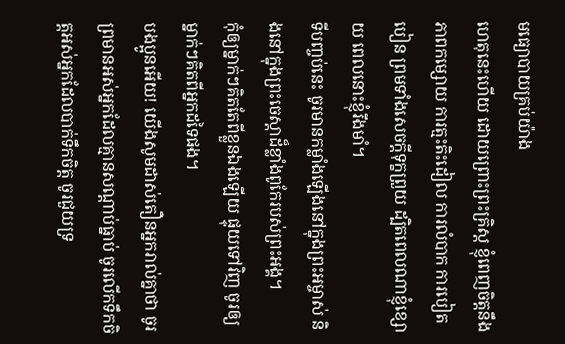មធ្យោបាយគ្រប់យ៉ាង
ហេតុនេះហើយ ដោយព្រោះព្រះគ្រិស្ដ ខ្ញុំពេញចិត្ដនឹងភាពកម្សោយ ការត្មះតិះដៀល ការលំបាក ការបៀតបៀន ព្រមទាំងសេចក្ដីទុក្ខព្រួយ ដ្បិតពេលណាខ្ញុំខ្សោយ ពេលនោះខ្ញុំរឹងមាំ។
ទីបញ្ចប់នេះ ចូរមានកម្លាំងឡើងនៅក្នុងព្រះអម្ចាស់ និងនៅក្នុងព្រះចេស្ដាដ៏ខ្លាំងពូកែរបស់ព្រះអង្គ។
កុំឲ្យម្នាក់ៗគិតតែពីខ្លួនឯងឡើយ ផ្ទុយទៅវិញ ចូរឲ្យម្នាក់ៗគិតពីអ្នកដទៃផង។
បងប្អូនអើយ! យើងសូមដាស់តឿនអ្នករាល់គ្នាថា ចូរព្រមានអស់អ្នកដែលគ្មានសណ្ដាប់ធ្នាប់ ចូរលើកទឹកចិត្ដអស់អ្នកដែលបាក់ទឹកចិត្ដ ចូរជួយទ្រ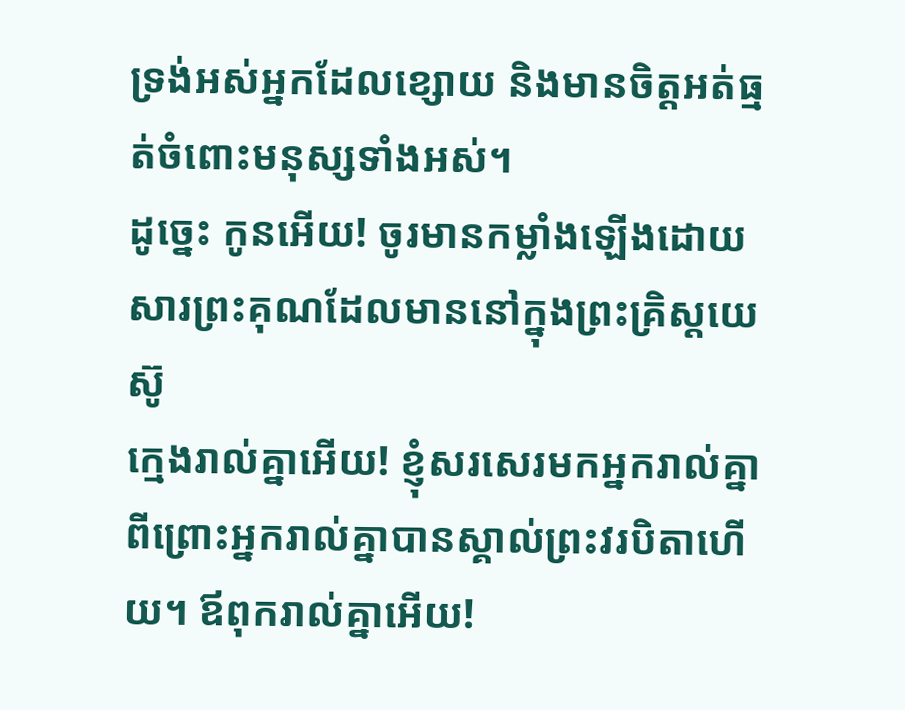ទ្រង់អស់អ្នកដែលខ្សោយ និងមានចិត្ដអត់ធ្មត់ចំពោះមនុស្សទាំងអស់។
ដូច្នេះ កូនអើយ! ចូរមានកម្លាំងឡើងដោយសារព្រះគុណដែលមាននៅក្នុងព្រះគ្រិស្ដយេស៊ូ
ក្មេងរាល់គ្នាអើយ! ខ្ញុំសរសេរមកអ្នករាល់គ្នា ពីព្រោះអ្នករាល់គ្នាបានស្គាល់ព្រះវរបិតាហើយ។ ឪពុករាល់គ្នាអើយ!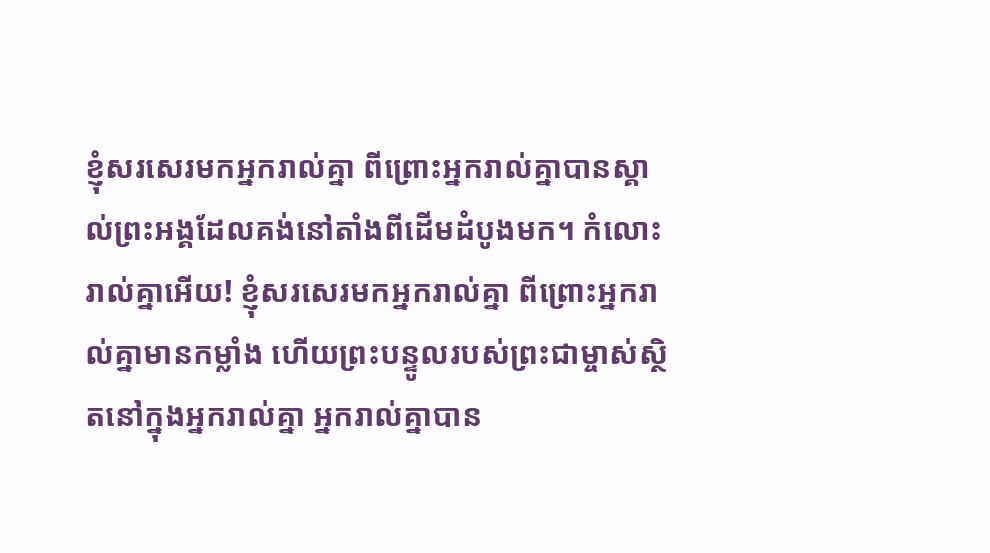ខ្ញុំសរសេរមកអ្នករាល់គ្នា ពីព្រោះអ្នករាល់គ្នាបានស្គាល់ព្រះអង្គដែលគង់នៅតាំងពីដើមដំបូងមក។ កំលោះរាល់គ្នាអើយ! ខ្ញុំសរសេរមកអ្នករាល់គ្នា ពីព្រោះអ្នករាល់គ្នាមានកម្លាំង ហើយព្រះបន្ទូលរបស់ព្រះជាម្ចាស់ស្ថិតនៅក្នុងអ្នករាល់គ្នា អ្នករាល់គ្នាបាន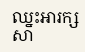ឈ្នះអារក្សសា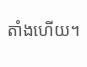តាំងហើយ។